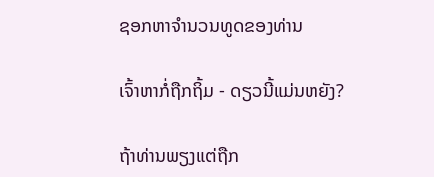ຊອກຫາຈໍານວນທູດຂອງທ່ານ

ເຈົ້າຫາກໍ່ຖືກຖິ້ມ - ດຽວນີ້ແມ່ນຫຍັງ?

ຖ້າທ່ານພຽງແຕ່ຖືກ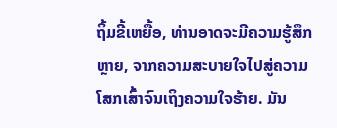ຖິ້ມຂີ້ເຫຍື້ອ, ທ່ານອາດຈະມີຄວາມຮູ້ສຶກຫຼາຍ, ຈາກຄວາມສະບາຍໃຈໄປສູ່ຄວາມໂສກເສົ້າຈົນເຖິງຄວາມໃຈຮ້າຍ. ມັນ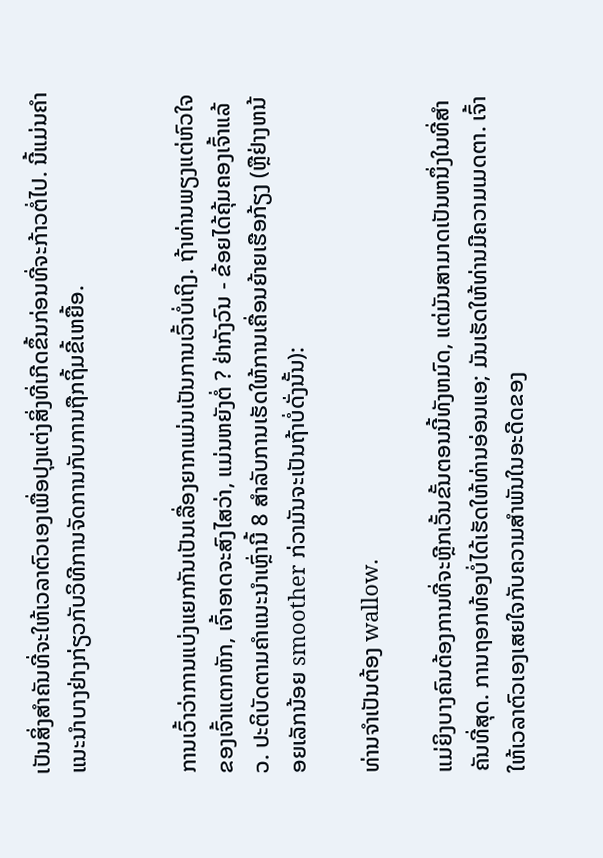ເປັນສິ່ງສໍາຄັນທີ່ຈະໃຫ້ເວລາຕົວເອງເພື່ອປຸງແຕ່ງສິ່ງທີ່ເກີດຂຶ້ນກ່ອນທີ່ຈະກ້າວຕໍ່ໄປ. ນີ້ແມ່ນຄໍາແນະນໍາບາງຢ່າງກ່ຽວກັບວິທີການຈັດການກັບການຖືກຖິ້ມຂີ້ເຫຍື້ອ.


ການເວົ້າວ່າການແບ່ງແຍກກັນເປັນເລື່ອງຍາກແມ່ນເປັນການເວົ້າບໍ່ເຖິງ. ຖ້າທ່ານພຽງແຕ່ຫົວໃຈຂອງເຈົ້າແຕກຫັກ, ເຈົ້າອາດຈະສົງໄສວ່າ, ແມ່ນຫຍັງຕໍ່ ? ຢ່າກັງວົນ - ຂ້ອຍໄດ້ຄຸ້ມຄອງເຈົ້າແລ້ວ. ປະຕິບັດຕາມຄໍາແນະນໍາເຫຼົ່ານີ້ 8 ສໍາລັບການເຮັດໃຫ້ການເຄື່ອນຍ້າຍເຮືອກ້ຽງ (ຫຼືຢ່າງຫນ້ອຍເລັກນ້ອຍ smoother ກ່ວາມັນຈະເປັນຖ້າບໍ່ດັ່ງນັ້ນ):

ທ່ານຈໍາເປັນຕ້ອງ wallow.

ແມ່ຍິງບາງຄົນຕ້ອງການທີ່ຈະຫຼີກເວັ້ນຂັ້ນຕອນນີ້ທັງຫມົດ, ແຕ່ມັນສາມາດເປັນຫນຶ່ງໃນທີ່ສໍາຄັນທີ່ສຸດ. ການຖອກທ້ອງບໍ່ໄດ້ເຮັດໃຫ້ທ່ານອ່ອນແອ; ມັນເຮັດໃຫ້ທ່ານມີຄວາມເມດຕາ. ເຈົ້າໃຫ້ເວລາຕົວເອງເສຍໃຈກັບຄວາມສຳພັນໃນອະດີດຂອງ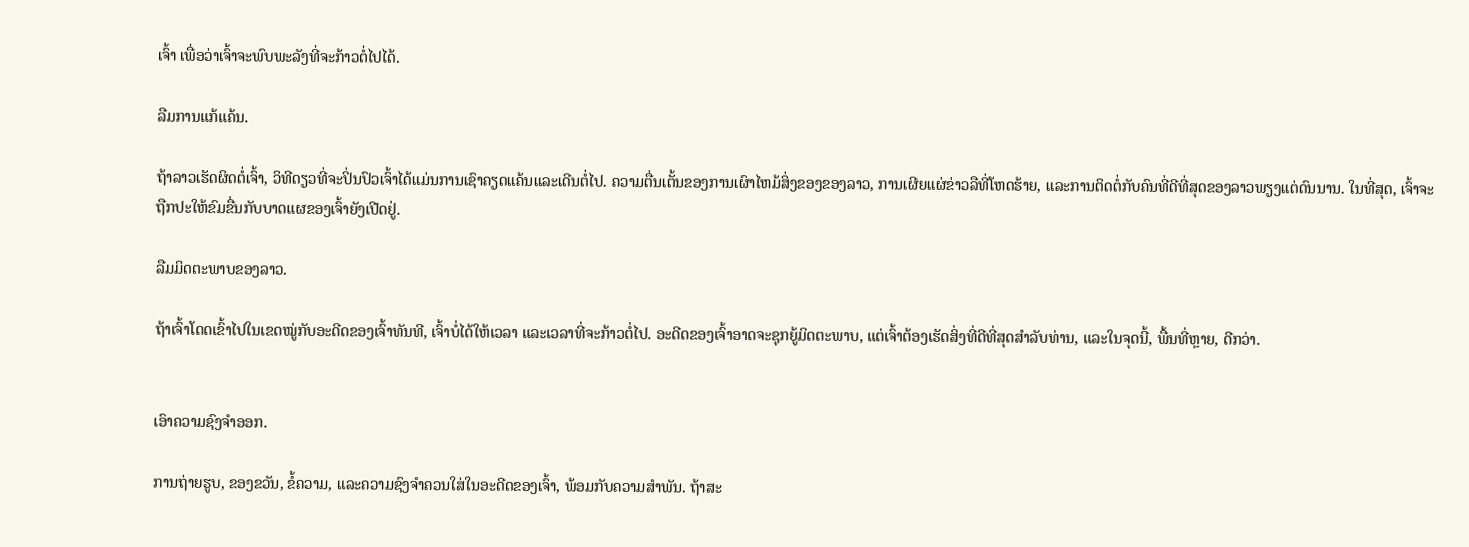ເຈົ້າ ເພື່ອວ່າເຈົ້າຈະພົບພະລັງທີ່ຈະກ້າວຕໍ່ໄປໄດ້.

ລືມການແກ້ແຄ້ນ.

ຖ້າລາວເຮັດຜິດຕໍ່ເຈົ້າ, ວິທີດຽວທີ່ຈະປິ່ນປົວເຈົ້າໄດ້ແມ່ນການເຊົາຄຽດແຄ້ນແລະເດີນຕໍ່ໄປ. ຄວາມຕື່ນເຕັ້ນຂອງການເຜົາໄຫມ້ສິ່ງຂອງຂອງລາວ, ການເຜີຍແຜ່ຂ່າວລືທີ່ໂຫດຮ້າຍ, ແລະການຕິດຕໍ່ກັບຄົນທີ່ດີທີ່ສຸດຂອງລາວພຽງແຕ່ດົນນານ. ໃນທີ່ສຸດ, ເຈົ້າຈະຖືກປະໃຫ້ຂົມຂື່ນກັບບາດແຜຂອງເຈົ້າຍັງເປີດຢູ່.

ລືມມິດຕະພາບຂອງລາວ.

ຖ້າເຈົ້າໂດດເຂົ້າໄປໃນເຂດໝູ່ກັບອະດີດຂອງເຈົ້າທັນທີ, ເຈົ້າບໍ່ໄດ້ໃຫ້ເວລາ ແລະເວລາທີ່ຈະກ້າວຕໍ່ໄປ. ອະດີດຂອງເຈົ້າອາດຈະຊຸກຍູ້ມິດຕະພາບ, ແຕ່ເຈົ້າຕ້ອງເຮັດສິ່ງທີ່ດີທີ່ສຸດສໍາລັບທ່ານ, ແລະໃນຈຸດນີ້, ພື້ນທີ່ຫຼາຍ, ດີກວ່າ.


ເອົາຄວາມຊົງຈໍາອອກ.

ການຖ່າຍຮູບ, ຂອງຂວັນ, ຂໍ້ຄວາມ, ແລະຄວາມຊົງຈໍາຄວນໃສ່ໃນອະດີດຂອງເຈົ້າ, ພ້ອມກັບຄວາມສໍາພັນ. ຖ້າສະ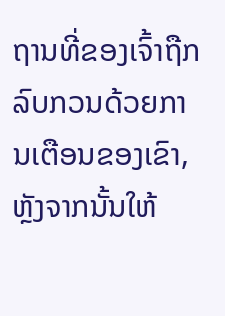ຖານທີ່ຂອງເຈົ້າຖືກລົບກວນດ້ວຍການເຕືອນຂອງເຂົາ, ຫຼັງຈາກນັ້ນໃຫ້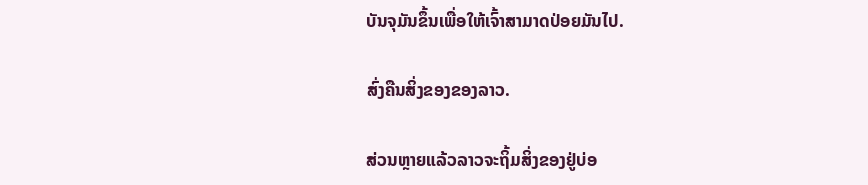ບັນຈຸມັນຂຶ້ນເພື່ອໃຫ້ເຈົ້າສາມາດປ່ອຍມັນໄປ.

ສົ່ງຄືນສິ່ງຂອງຂອງລາວ.

ສ່ວນຫຼາຍແລ້ວລາວຈະຖິ້ມສິ່ງຂອງຢູ່ບ່ອ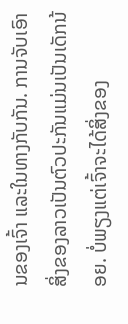ນຂອງເຈົ້າ ແລະໃນທາງກັບກັນ. ການຈັບເອົາສິ່ງຂອງລາວເປັນຕົວປະກັນແມ່ນເປັນເດັກນ້ອຍ. ບໍ່ພຽງແຕ່ເຈົ້າຈະໄດ້ສິ່ງຂອງ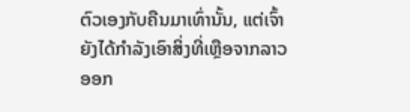ຕົວເອງກັບຄືນມາເທົ່ານັ້ນ, ແຕ່ເຈົ້າຍັງໄດ້ກຳລັງເອົາສິ່ງທີ່ເຫຼືອຈາກລາວອອກ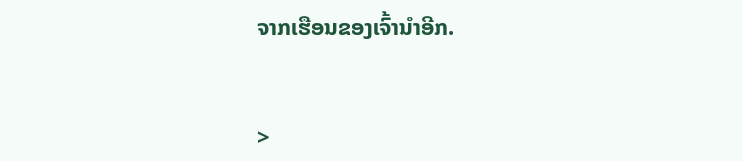ຈາກເຮືອນຂອງເຈົ້ານຳອີກ.


>